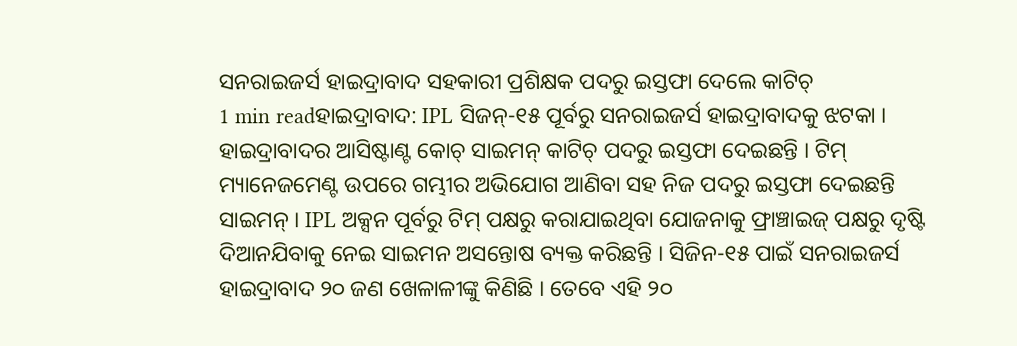ସନରାଇଜର୍ସ ହାଇଦ୍ରାବାଦ ସହକାରୀ ପ୍ରଶିକ୍ଷକ ପଦରୁ ଇସ୍ତଫା ଦେଲେ କାଟିଚ୍
1 min readହାଇଦ୍ରାବାଦ: IPL ସିଜନ୍-୧୫ ପୂର୍ବରୁ ସନରାଇଜର୍ସ ହାଇଦ୍ରାବାଦକୁ ଝଟକା । ହାଇଦ୍ରାବାଦର ଆସିଷ୍ଟାଣ୍ଟ କୋଚ୍ ସାଇମନ୍ କାଟିଚ୍ ପଦରୁ ଇସ୍ତଫା ଦେଇଛନ୍ତି । ଟିମ୍ ମ୍ୟାନେଜମେଣ୍ଟ ଉପରେ ଗମ୍ଭୀର ଅଭିଯୋଗ ଆଣିବା ସହ ନିଜ ପଦରୁ ଇସ୍ତଫା ଦେଇଛନ୍ତି ସାଇମନ୍ । IPL ଅକ୍ସନ ପୂର୍ବରୁ ଟିମ୍ ପକ୍ଷରୁ କରାଯାଇଥିବା ଯୋଜନାକୁ ଫ୍ରାଞ୍ଚାଇଜ୍ ପକ୍ଷରୁ ଦୃଷ୍ଟି ଦିଆନଯିବାକୁ ନେଇ ସାଇମନ ଅସନ୍ତୋଷ ବ୍ୟକ୍ତ କରିଛନ୍ତି । ସିଜିନ-୧୫ ପାଇଁ ସନରାଇଜର୍ସ ହାଇଦ୍ରାବାଦ ୨୦ ଜଣ ଖେଳାଳୀଙ୍କୁ କିଣିଛି । ତେବେ ଏହି ୨୦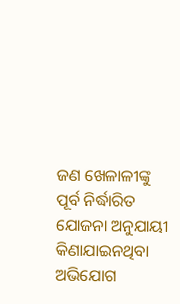ଜଣ ଖେଳାଳୀଙ୍କୁ ପୂର୍ବ ନିର୍ଦ୍ଧାରିତ ଯୋଜନା ଅନୁଯାୟୀ କିଣାଯାଇନଥିବା ଅଭିଯୋଗ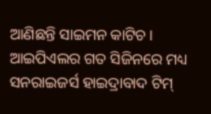ଆଣିଛନ୍ତି ସାଇମନ କାଟିଚ ।
ଆଇପିଏଲର ଗତ ସିଜିନରେ ମଧ୍ୟ ସନରାଇଜର୍ସ ହାଇଦ୍ରାବାଦ ଟିମ୍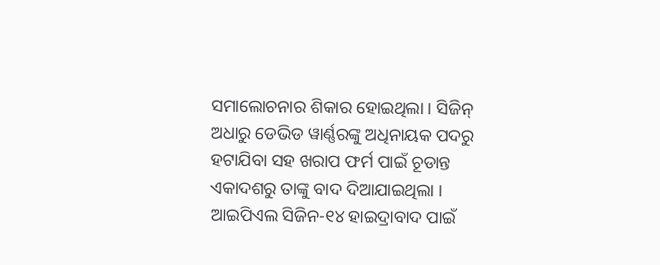ସମାଲୋଚନାର ଶିକାର ହୋଇଥିଲା । ସିଜିନ୍ ଅଧାରୁ ଡେଭିଡ ୱାର୍ଣ୍ଣରଙ୍କୁ ଅଧିନାୟକ ପଦରୁ ହଟାଯିବା ସହ ଖରାପ ଫର୍ମ ପାଇଁ ଚୂଡାନ୍ତ ଏକାଦଶରୁ ତାଙ୍କୁ ବାଦ ଦିଆଯାଇଥିଲା । ଆଇପିଏଲ ସିଜିନ-୧୪ ହାଇଦ୍ରାବାଦ ପାଇଁ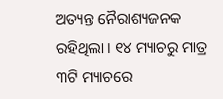ଅତ୍ୟନ୍ତ ନୈରାଶ୍ୟଜନକ ରହିଥିଲା । ୧୪ ମ୍ୟାଚରୁ ମାତ୍ର ୩ଟି ମ୍ୟାଚରେ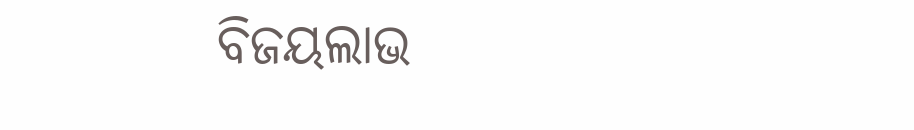ବିଜୟଲାଭ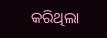କରିଥିଲା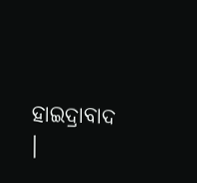ହାଇଦ୍ରାବାଦ ।